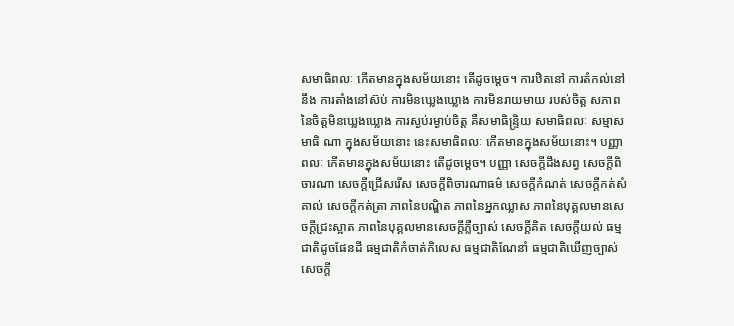សមាធិពលៈ កើតមានក្នុងសម័យនោះ តើដូចម្តេច។ ការឋិតនៅ ការតំកល់នៅនឹង ការតាំងនៅស៊ប់ ការមិនឃ្លេងឃ្លោង ការមិនរាយមាយ របស់ចិត្ត សភាពនៃចិត្តមិនឃ្លេងឃ្លោង ការស្ងប់រម្ងាប់ចិត្ត គឺសមាធិន្រ្ទិយ សមាធិពលៈ សម្មាសមាធិ ណា ក្នុងសម័យនោះ នេះសមាធិពលៈ កើតមានក្នុងសម័យនោះ។ បញ្ញាពលៈ កើតមានក្នុងសម័យនោះ តើដូចម្តេច។ បញ្ញា សេចក្តីដឹងសព្វ សេចក្តីពិចារណា សេចក្តីជ្រើសរើស សេចក្តីពិចារណាធម៌ សេចក្តីកំណត់ សេចក្តីកត់សំគាល់ សេចក្តីកត់ត្រា ភាពនៃបណ្ឌិត ភាពនៃអ្នកឈ្លាស ភាពនៃបុគ្គលមានសេចក្តីជ្រះស្អាត ភាពនៃបុគ្គលមានសេចក្តីភ្លឺច្បាស់ សេចក្តីគិត សេចក្តីយល់ ធម្មជាតិដូចផែនដី ធម្មជាតិកំចាត់កិលេស ធម្មជាតិណែនាំ ធម្មជាតិឃើញច្បាស់ សេចក្តី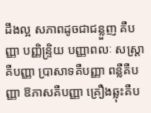ដឹងល្អ សភាពដូចជាជន្លួញ គឺបញ្ញា បញ្ញិន្ទ្រិយ បញ្ញាពលៈ សស្ត្រាគឺបញ្ញា ប្រាសាទគឺបញ្ញា ពន្លឺគឺបញ្ញា ឱភាសគឺបញ្ញា គ្រឿងឆ្លុះគឺប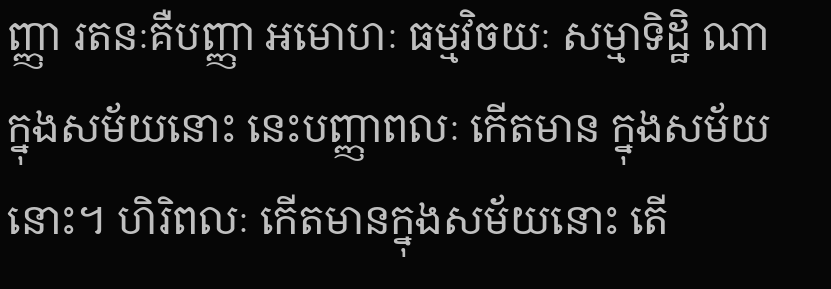ញ្ញា រតនៈគឺបញ្ញា អមោហៈ ធម្មវិចយៈ សម្មាទិដ្ឋិ ណា ក្នុងសម័យនោះ នេះបញ្ញាពលៈ កើតមាន ក្នុងសម័យនោះ។ ហិរិពលៈ កើតមានក្នុងសម័យនោះ តើ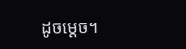ដូចម្តេច។